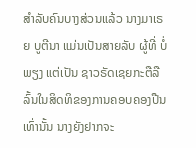ສຳລັບຄົນບາງສ່ວນແລ້ວ ນາງມາເຣຍ ບູຕີນາ ແມ່ນເປັນສາຍລັບ ຜູ້ທີ່ ບໍ່ພຽງ ແຕ່ເປັນ ຊາວຣັດເຊຍກະຕືລືລົ້ນໃນສິດທິຂອງການຄອບຄອງປືນເທົ່ານັ້ນ ນາງຍັງຢາກຈະ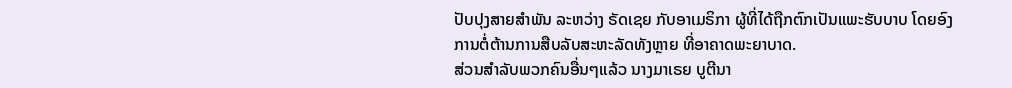ປັບປຸງສາຍສຳພັນ ລະຫວ່າງ ຣັດເຊຍ ກັບອາເມຣິກາ ຜູ້ທີ່ໄດ້ຖືກຕົກເປັນແພະຮັບບາບ ໂດຍອົງການຕໍ່ຕ້ານການສືບລັບສະຫະລັດທັງຫຼາຍ ທີ່ອາຄາດພະຍາບາດ.
ສ່ວນສຳລັບພວກຄົນອື່ນໆແລ້ວ ນາງມາເຣຍ ບູຕີນາ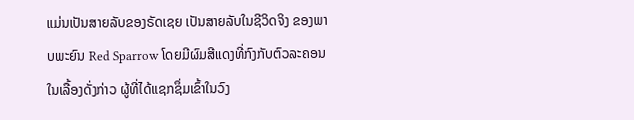ແມ່ນເປັນສາຍລັບຂອງຣັດເຊຍ ເປັນສາຍລັບໃນຊີວິດຈິງ ຂອງພາບພະຍົນ Red Sparrow ໂດຍມີຜົມສີແດງທີ່ກົງກັບຕົວລະຄອນໃນເລື້ອງດັ່ງກ່າວ ຜູ້ທີ່ໄດ້ແຊກຊຶ່ມເຂົ້າໃນວົງ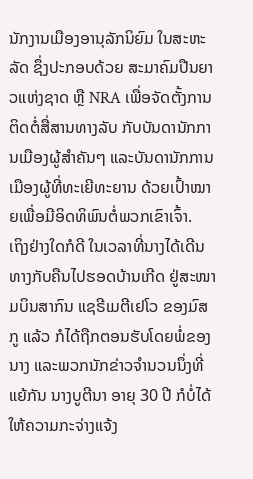ນັກງານເມືອງອານຸລັກນິຍົມ ໃນສະຫະລັດ ຊຶ່ງປະກອບດ້ວຍ ສະມາຄົມປືນຍາວແຫ່ງຊາດ ຫຼື NRA ເພື່ອຈັດຕັ້ງການຕິດຕໍ່ສື່ສານທາງລັບ ກັບບັນດານັກການເມືອງຜູ້ສຳຄັນໆ ແລະບັນດານັກການເມືອງຜູ້ທີ່ທະເຍີທະຍານ ດ້ວຍເປົ້າໝາຍເພື່ອມີອິດທິພົນຕໍ່ພວກເຂົາເຈົ້າ.
ເຖິງຢ່າງໃດກໍດີ ໃນເວລາທີ່ນາງໄດ້ເດີນທາງກັບຄືນໄປຮອດບ້ານເກີດ ຢູ່ສະໜາມບິນສາກົນ ແຊຣີເມຕີເຢໂວ ຂອງມົສກູ ແລ້ວ ກໍໄດ້ຖືກຕອນຮັບໂດຍພໍ່ຂອງນາງ ແລະພວກນັກຂ່າວຈຳນວນນຶ່ງທີ່ແຍ້ກັນ ນາງບູຕີນາ ອາຍຸ 30 ປີ ກໍບໍ່ໄດ້ໃຫ້ຄວາມກະຈ່າງແຈ້ງ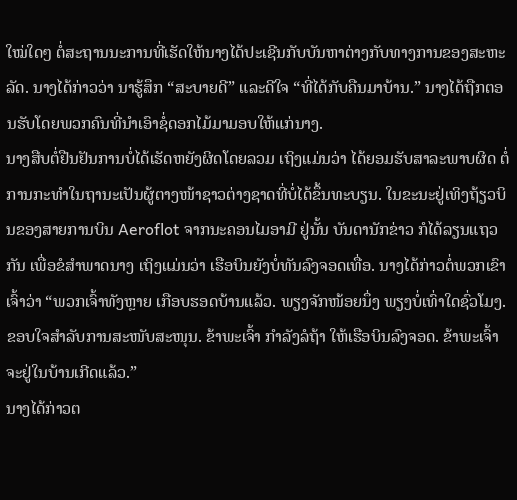ໃໝ່ໃດໆ ຕໍ່ສະຖານນະການທີ່ເຮັດໃຫ້ນາງໄດ້ປະເຊີນກັບບັນຫາຕ່າງກັບທາງການຂອງສະຫະລັດ. ນາງໄດ້ກ່າວວ່າ ນາຮູ້ສຶກ “ສະບາຍດີ” ແລະດີໃຈ “ທີ່ໄດ້ກັບຄືນມາບ້ານ.” ນາງໄດ້ຖືກຕອນຮັບໂດຍພວກຄົນທີ່ນຳເອົາຊໍ່ດອກໄມ້ມາມອບໃຫ້ແກ່ນາງ.
ນາງສືບຕໍ່ຢືນຢັນການບໍ່ໄດ້ເຮັດຫຍັງຜິດໂດຍລວມ ເຖິງແມ່ນວ່າ ໄດ້ຍອມຮັບສາລະພາບຜິດ ຕໍ່ການກະທຳໃນຖານະເປັນຜູ້ຕາງໜ້າຊາວຕ່າງຊາດທີ່ບໍ່ໄດ້ຂຶ້ນທະບຽນ. ໃນຂະນະຢູ່ເທິງຖ້ຽວບິນຂອງສາຍການບິນ Aeroflot ຈາກນະຄອນໄມອາມີ ຢູ່ນັ້ນ ບັນດານັກຂ່າວ ກໍໄດ້ລຽນແຖວກັນ ເພື່ອຂໍສຳພາດນາງ ເຖິງແມ່ນວ່າ ເຮືອບິນຍັງບໍ່ທັນລົງຈອດເທື່ອ. ນາງໄດ້ກ່າວຕໍ່ພວກເຂົາເຈົ້າວ່າ “ພວກເຈົ້າທັງຫຼາຍ ເກືອບຮອດບ້ານແລ້ວ. ພຽງຈັກໜ້ອຍນຶ່ງ ພຽງບໍ່ເທົ່າໃດຊົ່ວໂມງ. ຂອບໃຈສຳລັບການສະໜັບສະໜຸນ. ຂ້າພະເຈົ້າ ກຳລັງລໍຖ້າ ໃຫ້ເຮືອບິນລົງຈອດ. ຂ້າພະເຈົ້າ ຈະຢູ່ໃນບ້ານເກີດແລ້ວ.”
ນາງໄດ້ກ່າວຕ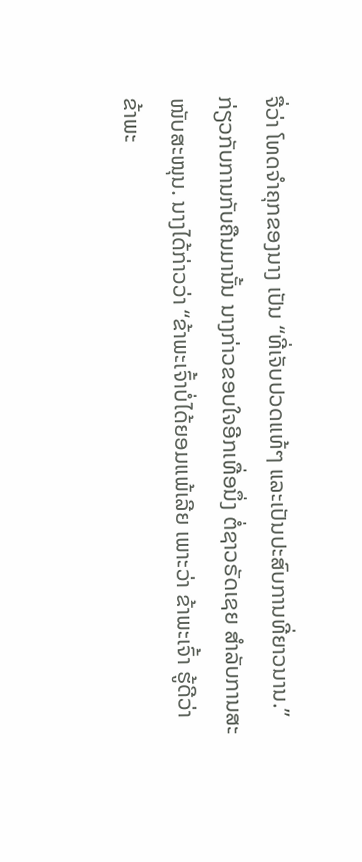ຈື່ວ່າ ໂທດຈຳຄຸກຂອງນາງ ເປັນ “ທີ່ເຈັບປວດແທ້ໆ ແລະເປັນປະສົບການທີ່ຍາວນານ.” ກ່ຽວກັບການກັບຄືນມານັ້ນ ນາງກ່າວຂອບໃຈອີກເທື່ອນຶ່ງ ຕໍ່ຊາວຣັດເຊຍ ສຳລັບການສະໜັບສະໜຸນ. ນາງໄດ້ກ່າວວ່າ “ຂ້າພະເຈົ້າບໍ່ໄດ້ຍອມແພ້ເລີຍ ເພາະວ່າ ຂ້າພະເຈົ້າ ຮູ້ດີວ່າ ຂ້າພະ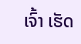ເຈົ້າ ເຮັດ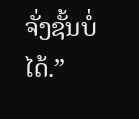ຈັ່ງຊັ້ນບໍ່ໄດ້.”